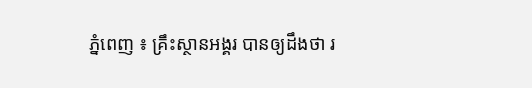ភ្នំពេញ ៖ គ្រឹះស្ថានអង្គរ បានឲ្យដឹងថា រ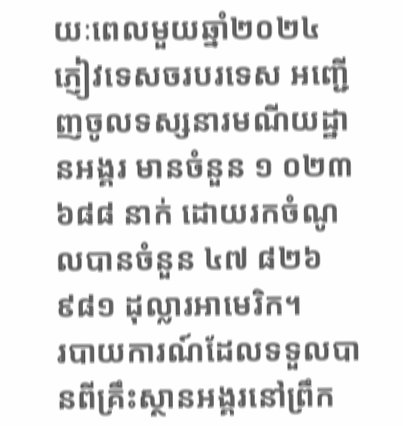យៈពេលមួយឆ្នាំ២០២៤ ភ្ញៀវទេសចរបរទេស អញ្ជើញចូលទស្សនារមណីយដ្ឋានអង្គរ មានចំនួន ១ ០២៣ ៦៨៨ នាក់ ដោយរកចំណូលបានចំនួន ៤៧ ៨២៦ ៩៨១ ដុល្លារអាមេរិក។
របាយការណ៍ដែលទទួលបានពីគ្រឹះស្ថានអង្គរនៅព្រឹក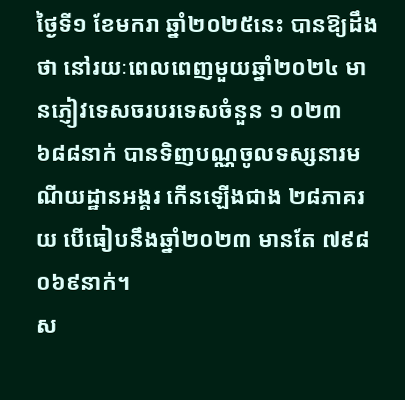ថ្ងៃទី១ ខែមករា ឆ្នាំ២០២៥នេះ បានឱ្យដឹងថា នៅរយៈពេលពេញមួយឆ្នាំ២០២៤ មានភ្ញៀវទេសចរបរទេសចំនួន ១ ០២៣ ៦៨៨នាក់ បានទិញបណ្ណចូលទស្សនារមណីយដ្ឋានអង្គរ កើនឡើងជាង ២៨ភាគរយ បើធៀបនឹងឆ្នាំ២០២៣ មានតែ ៧៩៨ ០៦៩នាក់។
ស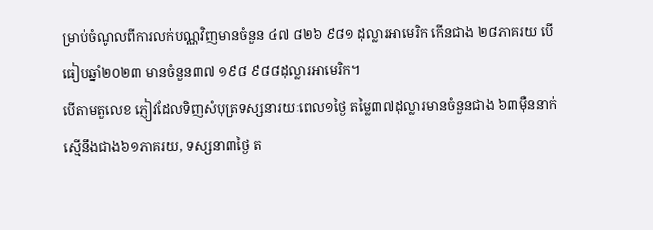ម្រាប់ចំណូលពីការលក់បណ្ណវិញមានចំនួន ៤៧ ៨២៦ ៩៨១ ដុល្លារអាមេរិក កើនជាង ២៨ភាគរយ បើធៀបឆ្នាំ២០២៣ មានចំនួន៣៧ ១៩៨ ៩៨៨ដុល្លារអាមេរិក។
បើតាមតួលេខ ភ្ញៀវដែលទិញសំបុត្រទស្សនារយៈពេល១ថ្ងៃ តម្លៃ៣៧ដុល្លារមានចំនួនជាង ៦៣ម៉ឺននាក់ ស្មើនឹងជាង៦១ភាគរយ, ទស្សនា៣ថ្ងៃ ត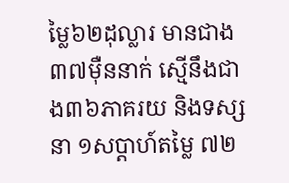ម្លៃ៦២ដុល្លារ មានជាង៣៧ម៉ឺននាក់ ស្មើនឹងជាង៣៦ភាគរយ និងទស្សនា ១សប្តាហ៍តម្លៃ ៧២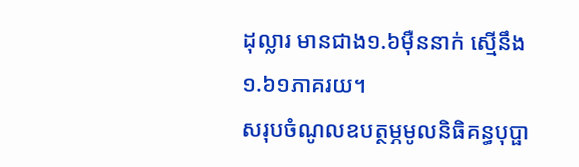ដុល្លារ មានជាង១.៦ម៉ឺននាក់ ស្មើនឹង ១.៦១ភាគរយ។
សរុបចំណូលឧបត្ថម្ភមូលនិធិគន្ធបុប្ផា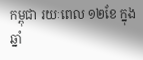កម្ពុជា រយៈពេល ១២ខែ ក្នុងឆ្នាំ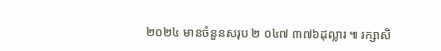២០២៤ មានចំនួនសរុប ២ ០៤៧ ៣៧៦ដុល្លារ ៕ រក្សាសិ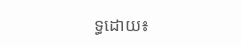ទ្ធដោយ៖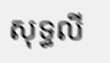សុទ្ធលី